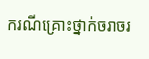ករណីគ្រោះថ្នាក់ចរាចរ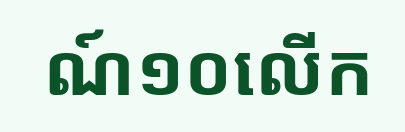ណ៍១០លើក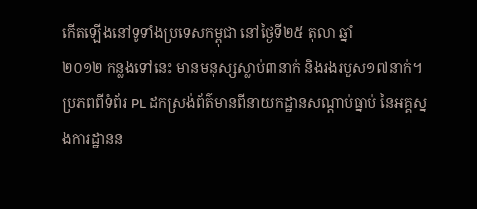កើតឡើងនៅទូទាំងប្រទេសកម្ពុជា នៅថ្ងៃទី២៥ តុលា ឆ្នាំ
២០១២ កន្លងទៅនេះ មានមនុស្សស្លាប់៣នាក់ និងរងរបួស១៧នាក់។
ប្រភពពីទំព័រ PL ដកស្រង់ព័ត៌មានពីនាយកដ្ឋានសណ្តាប់ធ្នាប់ នៃអគ្គស្នងការដ្ឋានន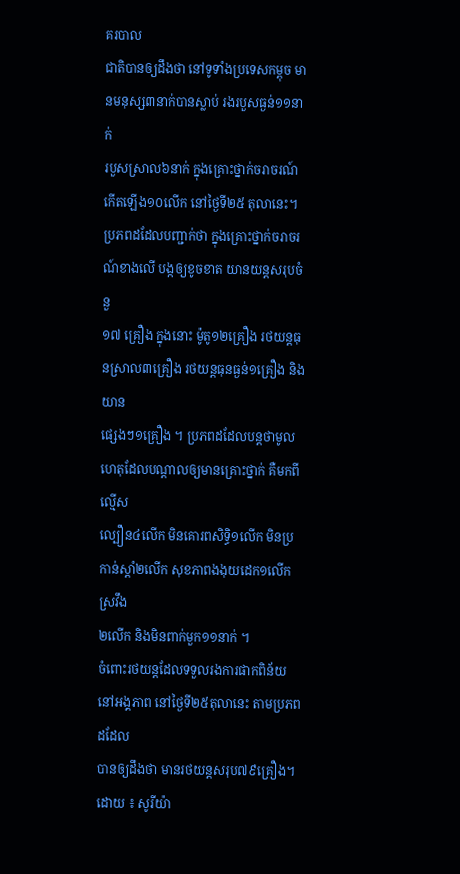គរបាល
ជាតិបានឲ្យដឹងថា នៅទូទាំងប្រទេសកម្ពុច មានមនុស្ស៣នាក់បានស្លាប់ រងរបួសធ្ងន់១១នាក់
របួសស្រាល៦នាក់ ក្នុងគ្រោះថ្នាក់ចរាចរណ៍កើតឡើង១០លើក នៅថ្ងៃទី២៥ តុលានេះ។
ប្រភពដដែលបញ្ជាក់ថា ក្នុងគ្រោះថ្នាក់ចរាចរណ៍ខាងលើ បង្កឲ្យខូចខាត យានយន្តសរុបចំនួ
១៧ គ្រឿង ក្នុងនោះ ម៉ូតូ១២គ្រឿង រថយន្តធុនស្រាល៣គ្រឿង រថយន្តធុនធ្ងន់១គ្រឿង និងយាន
ផ្សេងៗ១គ្រឿង ។ ប្រភពដដែលបន្តថាមូលហេតុដែលបណ្តាលឲ្យមានគ្រោះថ្នាក់ គឺមកពីល្មើស
ល្បឿន៤លើក មិនគោរពសិទ្ធិ១លើក មិនប្រកាន់ស្ដាំ២លើក សុខភាពងងុយដេក១លើក ស្រវឹង
២លើក និងមិនពាក់មួក១១នាក់ ។
ចំពោះរថយន្តដែលទទួលរងការផាកពិន័យនៅអង្គភាព នៅថ្ងៃទី២៥តុលានេះ តាមប្រភពដដែល
បានឲ្យដឹងថា មានរថយន្តសរុប៧៩គ្រឿង។
ដោយ ៖ សូរីយ៉ា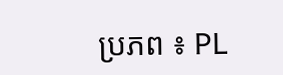ប្រភព ៖ PL